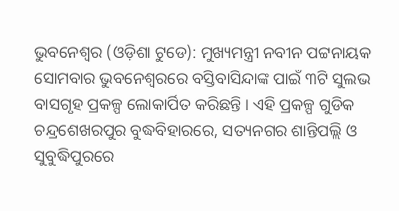ଭୁବନେଶ୍ବର (ଓଡ଼ିଶା ଟୁଡେ): ମୁଖ୍ୟମନ୍ତ୍ରୀ ନବୀନ ପଟ୍ଟନାୟକ ସୋମବାର ଭୁବନେଶ୍ୱରରେ ବସ୍ତିବାସିନ୍ଦାଙ୍କ ପାଇଁ ୩ଟି ସୁଲଭ ବାସଗୃହ ପ୍ରକଳ୍ପ ଲୋକାର୍ପିତ କରିଛନ୍ତି । ଏହି ପ୍ରକଳ୍ପ ଗୁଡିକ ଚନ୍ଦ୍ରଶେଖରପୁର ବୁଦ୍ଧବିହାରରେ, ସତ୍ୟନଗର ଶାନ୍ତିପଲ୍ଲି ଓ ସୁବୁଦ୍ଧିପୁରରେ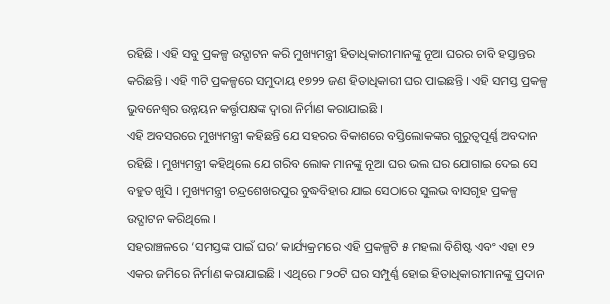ରହିଛି । ଏହି ସବୁ ପ୍ରକଳ୍ପ ଉଦ୍ଘାଟନ କରି ମୁଖ୍ୟମନ୍ତ୍ରୀ ହିତାଧିକାରୀମାନଙ୍କୁ ନୂଆ ଘରର ଚାବି ହସ୍ତାନ୍ତର କରିଛନ୍ତି । ଏହି ୩ଟି ପ୍ରକଳ୍ପରେ ସମୁଦାୟ ୧୭୨୨ ଜଣ ହିତାଧିକାରୀ ଘର ପାଇଛନ୍ତି । ଏହି ସମସ୍ତ ପ୍ରକଳ୍ପ ଭୁବନେଶ୍ବର ଉନ୍ନୟନ କର୍ତ୍ତୃପକ୍ଷଙ୍କ ଦ୍ବାରା ନିର୍ମାଣ କରାଯାଇଛି ।
ଏହି ଅବସରରେ ମୁଖ୍ୟମନ୍ତ୍ରୀ କହିଛନ୍ତି ଯେ ସହରର ବିକାଶରେ ବସ୍ତିଲୋକଙ୍କର ଗୁରୁତ୍ୱପୂର୍ଣ୍ଣ ଅବଦାନ ରହିଛି । ମୁଖ୍ୟମନ୍ତ୍ରୀ କହିଥିଲେ ଯେ ଗରିବ ଲୋକ ମାନଙ୍କୁ ନୂଆ ଘର ଭଲ ଘର ଯୋଗାଇ ଦେଇ ସେ ବହୁତ ଖୁସି । ମୁଖ୍ୟମନ୍ତ୍ରୀ ଚନ୍ଦ୍ରଶେଖରପୁର ବୁଦ୍ଧବିହାର ଯାଇ ସେଠାରେ ସୁଲଭ ବାସଗୃହ ପ୍ରକଳ୍ପ ଉଦ୍ଘାଟନ କରିଥିଲେ ।
ସହରାଞ୍ଚଳରେ ‘ସମସ୍ତଙ୍କ ପାଇଁ ଘର’ କାର୍ଯ୍ୟକ୍ରମରେ ଏହି ପ୍ରକଳ୍ପଟି ୫ ମହଲା ବିଶିଷ୍ଟ ଏବଂ ଏହା ୧୨ ଏକର ଜମିରେ ନିର୍ମାଣ କରାଯାଇଛି । ଏଥିରେ ୮୨୦ଟି ଘର ସମ୍ପୁର୍ଣ୍ଣ ହୋଇ ହିତାଧିକାରୀମାନଙ୍କୁ ପ୍ରଦାନ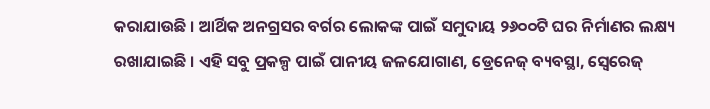କରାଯାଉଛି । ଆର୍ଥିକ ଅନଗ୍ରସର ବର୍ଗର ଲୋକଙ୍କ ପାଇଁ ସମୁଦାୟ ୨୬୦୦ଟି ଘର ନିର୍ମାଣର ଲକ୍ଷ୍ୟ ରଖାଯାଇଛି । ଏହି ସବୁ ପ୍ରକଳ୍ପ ପାଇଁ ପାନୀୟ ଜଳଯୋଗାଣ, ଡ୍ରେନେଜ୍ ବ୍ୟବସ୍ଥା, ସ୍ୱେରେଜ୍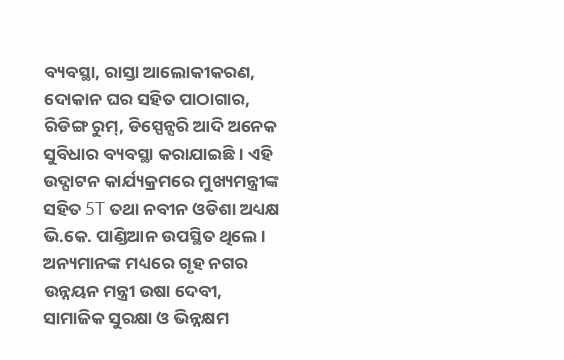ବ୍ୟବସ୍ଥା, ରାସ୍ତା ଆଲୋକୀକରଣ, ଦୋକାନ ଘର ସହିତ ପାଠାଗାର, ରିଡିଙ୍ଗ ରୁମ୍, ଡିସ୍ପେନ୍ସରି ଆଦି ଅନେକ ସୁବିଧାର ବ୍ୟବସ୍ଥା କରାଯାଇଛି । ଏହି ଉଦ୍ଘାଟନ କାର୍ଯ୍ୟକ୍ରମରେ ମୁଖ୍ୟମନ୍ତ୍ରୀଙ୍କ ସହିତ 5T ତଥା ନବୀନ ଓଡିଶା ଅଧ୍ୟକ୍ଷ ଭି.କେ. ପାଣ୍ଡିଆନ ଉପସ୍ଥିତ ଥିଲେ ।
ଅନ୍ୟମାନଙ୍କ ମଧ୍ୟରେ ଗୃହ ନଗର ଉନ୍ନୟନ ମନ୍ତ୍ରୀ ଉଷା ଦେବୀ, ସାମାଜିକ ସୁରକ୍ଷା ଓ ଭିନ୍ନକ୍ଷମ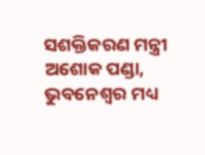ସଶକ୍ତିକରଣ ମନ୍ତ୍ରୀ ଅଶୋକ ପଣ୍ଡା, ଭୁବନେଶ୍ୱର ମଧ୍ୟ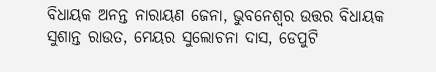ବିଧାୟକ ଅନନ୍ତ ନାରାୟଣ ଜେନା, ଭୁବନେଶ୍ୱର ଉତ୍ତର ବିଧାୟକ ସୁଶାନ୍ତ ରାଉତ, ମେୟର ସୁଲୋଚନା ଦାସ, ଡେପୁଟି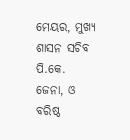ମେୟର, ମୁଖ୍ୟ ଶାସନ ସଚିବ ପି.କେ. ଜେନା, ଓ ବରିଷ୍ଠ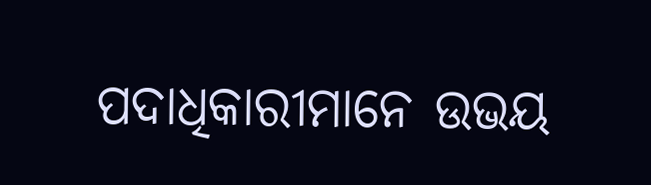ପଦାଧିକାରୀମାନେ ଉଭୟ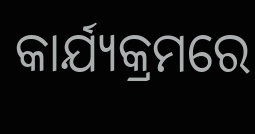କାର୍ଯ୍ୟକ୍ରମରେ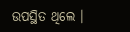ଉପସ୍ଥିତ ଥିଲେ ।